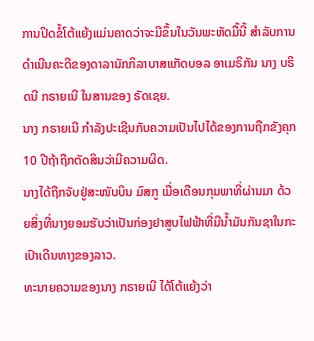ການປິດຂໍ້ໂຕ້ແຍ້ງແມ່ນຄາດວ່າຈະມີຂຶ້ນໃນວັນພະຫັດມື້ນີ້ ສຳລັບການດຳເນີນຄະດີຂອງດາລານັກກິລາບາສແກັດບອລ ອາເມຣິກັນ ນາງ ບຣິດນີ ກຣາຍເນີ ໃນສານຂອງ ຣັດເຊຍ.
ນາງ ກຣາຍເນີ ກຳລັງປະເຊີນກັບຄວາມເປັນໄປໄດ້ຂອງການຖືກຂັງຄຸກ 10 ປີຖ້າຖືກຕັດສິນວ່າມີຄວາມຜິດ.
ນາງໄດ້ຖືກຈັບຢູ່ສະໜັບບິນ ມົສກູ ເມື່ອເດືອນກຸມພາທີ່ຜ່ານມາ ດ້ວຍສິ່ງທີ່ນາງຍອມຮັບວ່າເປັນກ່ອງຢາສູບໄຟຟ້າທີ່ມີນໍ້າມັນກັນຊາໃນກະເປົາເດີນທາງຂອງລາວ.
ທະນາຍຄວາມຂອງນາງ ກຣາຍເນີ ໄດ້ໂຕ້ແຍ້ງວ່າ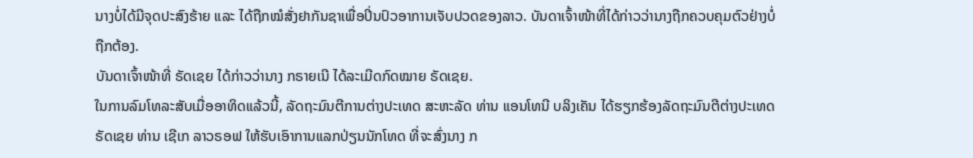ນາງບໍ່ໄດ້ມີຈຸດປະສົງຮ້າຍ ແລະ ໄດ້ຖືກໝໍສັ່ງຢາກັນຊາເພື່ອປິ່ນປົວອາການເຈັບປວດຂອງລາວ. ບັນດາເຈົ້າໜ້າທີ່ໄດ້ກ່າວວ່ານາງຖືກຄວບຄຸມຕົວຢ່າງບໍ່ຖືກຕ້ອງ.
ບັນດາເຈົ້າໜ້າທີ່ ຣັດເຊຍ ໄດ້ກ່າວວ່ານາງ ກຣາຍເນີ ໄດ້ລະເມີດກົດໝາຍ ຣັດເຊຍ.
ໃນການລົມໂທລະສັບເມື່ອອາທິດແລ້ວນີ້, ລັດຖະມົນຕີການຕ່າງປະເທດ ສະຫະລັດ ທ່ານ ແອນໂທນີ ບລິງເຄັນ ໄດ້ຮຽກຮ້ອງລັດຖະມົນຕີຕ່າງປະເທດ ຣັດເຊຍ ທ່ານ ເຊີເກ ລາວຣອຟ ໃຫ້ຮັບເອົາການແລກປ່ຽນນັກໂທດ ທີ່ຈະສົ່ງນາງ ກ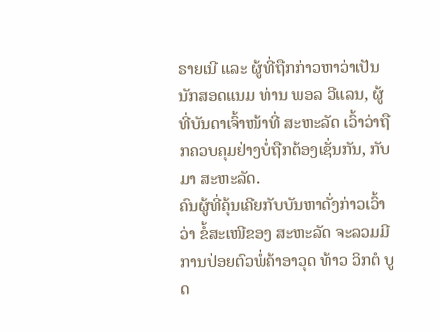ຣາຍເນີ ແລະ ຜູ້ທີ່ຖືກກ່າວຫາວ່າເປັນນັກສອດແນມ ທ່ານ ພອລ ວີແລນ, ຜູ້ທີ່ບັນດາເຈົ້າໜ້າທີ່ ສະຫະລັດ ເວົ້າວ່າຖືກຄວບຄຸມຢ່າງບໍ່ຖືກຕ້ອງເຊັ່ນກັນ, ກັບມາ ສະຫະລັດ.
ຄົນຜູ້ທີ່ຄຸ້ນເຄີຍກັບບັນຫາດັ່ງກ່າວເວົ້າວ່າ ຂໍ້ສະເໜີຂອງ ສະຫະລັດ ຈະລວມມີການປ່ອຍຕົວພໍ່ຄ້າອາວຸດ ທ້າວ ວິກຕໍ ບູດ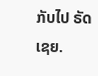ກັບໄປ ຣັດເຊຍ.